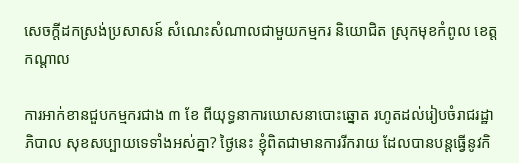សេចក្តីដកស្រង់ប្រសាសន៍ សំណេះសំណាលជាមួយកម្មករ និយោជិត ស្រុកមុខកំពូល ខេត្តកណ្តាល

ការអាក់ខានជួបកម្មករជាង ៣ ខែ ពីយុទ្ធនាការឃោសនាបោះឆ្នោត រហូតដល់រៀបចំរាជរដ្ឋាភិបាល សុខសប្បាយទេទាំងអស់គ្នា? ថ្ងៃនេះ ខ្ញុំពិតជាមានការរីករាយ ដែលបានបន្តធ្វើនូវកិ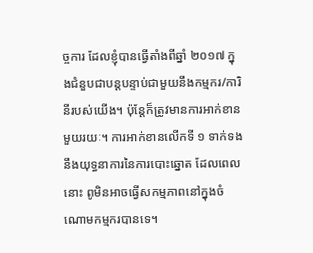ច្ចការ ដែលខ្ញុំបានធ្វើតាំងពីឆ្នាំ ២០១៧ ក្នុងជំនួបជាបន្តបន្ទាប់ជាមួយនឹងកម្មករ/ការិនីរបស់យើង។ ប៉ុន្តែក៏ត្រូវមានការអាក់ខានមួយរយៈ។ ការអាក់ខានលើកទី ១ ទាក់ទងនឹងយុទ្ធនាការនៃការបោះឆ្នោត ដែលពេលនោះ ពូមិនអាចធ្វើសកម្មភាពនៅក្នុងចំណោមកម្មករបានទេ។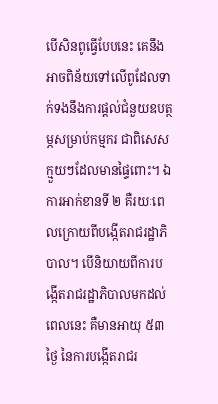បើសិនពូធ្វើបែបនេះ គេនឹងអាចពិន័យទៅលើពូដែលទាក់ទងនឹងការផ្ដល់ជំនួយឧបត្ថម្ភសម្រាប់កម្មករ ជាពិសេសក្មួយៗដែលមានផ្ទៃពោះ។ ឯការអាក់ខានទី ២ គឺរយៈពេលក្រោយពីបង្កើតរាជរដ្ឋាភិបាល។ បើនិយាយពីការបង្កើតរាជរដ្ឋាភិបាលមកដល់ពេលនេះ គឺមានអាយុ ៥៣ ថ្ងៃ នៃការបង្កើតរាជរ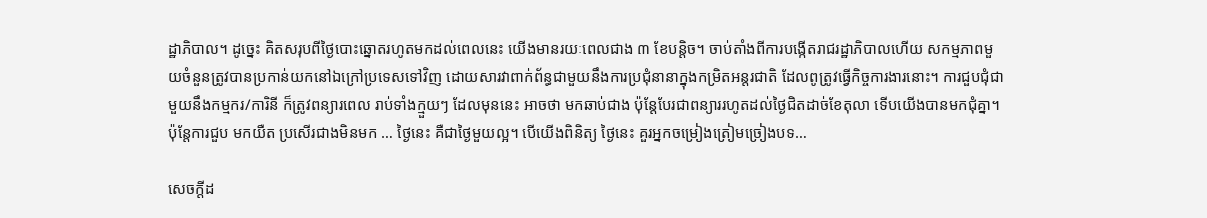ដ្ឋាភិបាល។ ដូច្នេះ គិតសរុបពីថ្ងៃបោះឆ្នោតរហូតមកដល់ពេលនេះ យើងមានរយៈពេលជាង ៣ ខែបន្ដិច។ ចាប់តាំងពីការបង្កើតរាជរដ្ឋាភិបាលហើយ សកម្មភាពមួយចំនួនត្រូវបានប្រកាន់យកនៅឯក្រៅប្រទេសទៅវិញ ដោយសារវាពាក់ព័ន្ធជាមួយនឹងការប្រជុំនានាក្នុងកម្រិតអន្តរជាតិ ដែលពូត្រូវធ្វើកិច្ចការងារនោះ។ ការជួបជុំជាមួយនឹងកម្មករ/ការិនី ក៏ត្រូវពន្យារពេល រាប់ទាំងក្មួយៗ ដែលមុននេះ អាចថា មកឆាប់ជាង ប៉ុន្តែបែរជាពន្យាររហូតដល់ថ្ងៃជិតដាច់ខែតុលា ទើបយើងបានមកជុំគ្នា។ ប៉ុន្តែការជួប មកយឺត ប្រសើរជាងមិនមក … ថ្ងៃនេះ គឺជាថ្ងៃមួយល្អ។ បើយើងពិនិត្យ ថ្ងៃនេះ គួរអ្នកចម្រៀងត្រៀមច្រៀងបទ…

សេចក្តីដ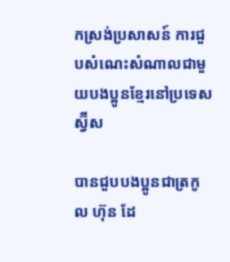កស្រង់ប្រសាសន៍ ការជួបសំណេះសំណាលជាមួយបងប្អូនខ្មែរនៅប្រទេសស្វ៊ីស

បានជួបបងប្អូនជាត្រកូល ហ៊ុន ដែ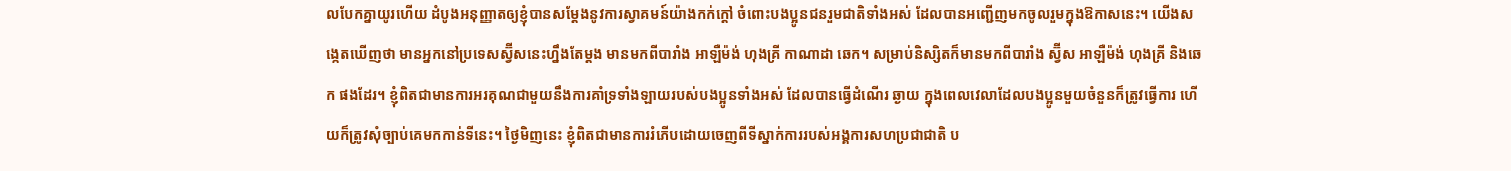លបែកគ្នាយូរហើយ ដំបូងអនុញ្ញាតឲ្យខ្ញុំបានសម្តែងនូវការស្វាគមន៍យ៉ាងកក់ក្តៅ ចំពោះបងប្អូនជនរួមជាតិទាំងអស់ ដែលបានអញ្ជើញមកចូលរួមក្នុងឱកាសនេះ។ យើងសង្កេតឃើញថា មានអ្នកនៅប្រទេសស្វ៊ីសនេះហ្នឹងតែម្តង មានមកពីបារាំង អាឡឺម៉ង់ ហុងគ្រី កាណាដា ឆេក។ សម្រាប់និស្សិតក៏មានមកពីបារាំង ស្វ៊ីស អាឡឺម៉ង់ ហុងគ្រី និងឆេក ផងដែរ។ ខ្ញុំពិតជាមានការអរគុណជាមួយនឹងការគាំទ្រទាំងឡាយរបស់បងប្អូនទាំងអស់ ដែលបានធ្វើដំណើរ ឆ្ងាយ ក្នុងពេលវេលាដែលបងប្អូនមួយចំនួនក៏ត្រូវធ្វើការ ហើយក៏ត្រូវសុំច្បាប់គេមកកាន់ទីនេះ។ ថ្ងៃមិញនេះ ខ្ញុំពិតជាមានការរំភើបដោយចេញពីទីស្នាក់ការរបស់អង្គការសហប្រជាជាតិ ប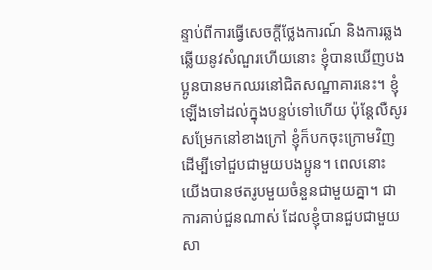ន្ទាប់ពីការធ្វើសេចក្តីថ្លែងការណ៍ និងការឆ្លងឆ្លើយនូវសំណួរហើយនោះ ខ្ញុំបានឃើញបងប្អូនបានមកឈរនៅជិតសណ្ឋាគារនេះ។ ខ្ញុំឡើងទៅដល់ក្នុងបន្ទប់ទៅហើយ ប៉ុន្តែលឺសូរសម្រែកនៅខាងក្រៅ ខ្ញុំក៏បកចុះក្រោមវិញ ដើម្បីទៅជួបជាមួយបងប្អូន។ ពេលនោះ យើងបានថតរូបមួយចំនួនជាមួយគ្នា។ ជាការគាប់ជួនណាស់ ដែលខ្ញុំបានជួបជាមួយសា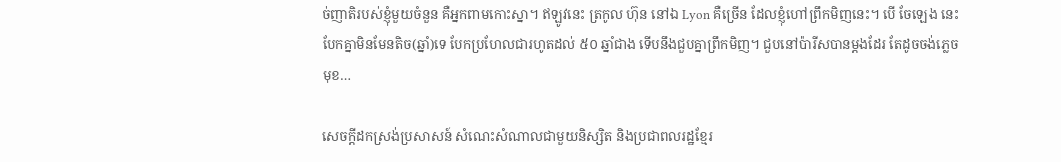ច់ញាតិរបស់ខ្ញុំមួយចំនួន គឺអ្នកពាមកោះស្នា។ ឥឡូវនេះ ត្រកូល ហ៊ុន នៅឯ Lyon គឺច្រើន ដែលខ្ញុំហៅព្រឹកមិញនេះ។ បើ ចែឡេង នេះ បែកគ្នាមិនមែនតិច(ឆ្នាំ)ទេ បែកប្រហែលជារហូតដល់ ៥០ ឆ្នាំជាង ទើបនឹងជួបគ្នាព្រឹកមិញ។ ជួបនៅប៉ារីសបានម្តងដែរ តែដូចចង់ភ្លេចមុខ…

សេចក្តីដកស្រង់ប្រសាសន៍ សំណេះសំណាលជាមួយនិស្សិត និងប្រជាពលរដ្ឋខ្មែរ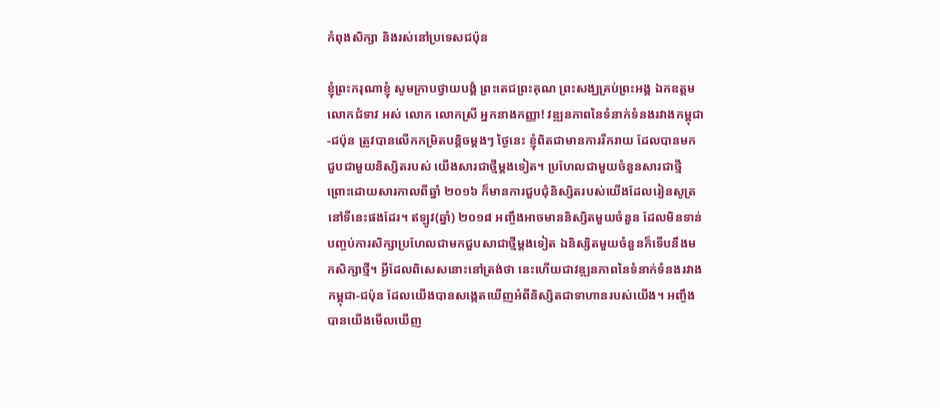កំពុងសិក្សា និងរស់នៅប្រទេសជប៉ុន

ខ្ញុំព្រះករុណាខ្ញុំ សូមក្រាបថ្វាយបង្គំ ព្រះតេជព្រះគុណ ព្រះសង្ឃគ្រប់ព្រះអង្គ ឯកឧត្តម លោកជំទាវ អស់ លោក លោកស្រី អ្នកនាងកញ្ញា! វឌ្ឍនភាពនៃទំនាក់ទំនងរវាងកម្ពុជា-ជប៉ុន ត្រូវបានលើកកម្រិតបន្តិចម្តងៗ ថ្ងៃនេះ ខ្ញុំពិតជាមានការរីករាយ ដែលបានមកជួបជាមួយនិស្សិតរបស់ យើងសារជាថ្មីម្តងទៀត។ ប្រហែលជាមួយចំនួនសារជាថ្មី ព្រោះដោយសារកាលពីឆ្នាំ ២០១៦ ក៏មានការជួបជុំនិស្សិតរបស់យើងដែលរៀនសូត្រនៅទីនេះផងដែរ។ ឥឡូវ(ឆ្នាំ) ២០១៨ អញ្ចឹងអាចមាននិស្សិតមួយចំនួន ដែលមិនទាន់បញ្ចប់ការសិក្សាប្រហែលជាមកជួបសាជាថ្មីម្តងទៀត ឯនិស្សិតមួយចំនួនក៏ទើបនឹងមកសិក្សាថ្មី។ អ្វីដែលពិសេសនោះនៅត្រង់ថា នេះហើយជាវឌ្ឍនភាពនៃទំនាក់ទំនងរវាងកម្ពុជា-ជប៉ុន ដែលយើងបានសង្កេតឃើញអំពីនិស្សិតជាទាហានរបស់យើង។ អញ្ចឹងបានយើងមើលឃើញ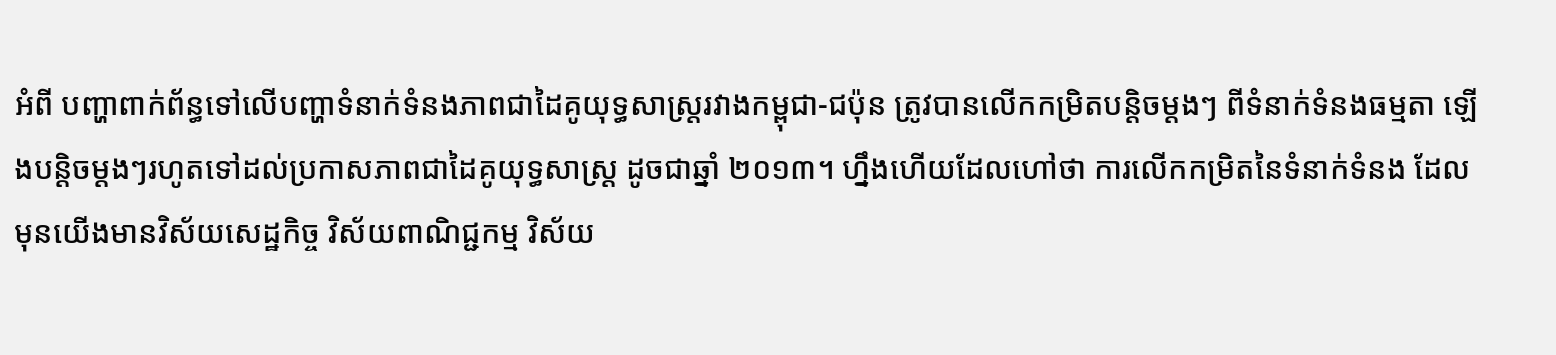អំពី បញ្ហាពាក់ព័ន្ធទៅលើបញ្ហាទំនាក់ទំនងភាពជាដៃគូយុទ្ធសាស្រ្តរវាងកម្ពុជា-ជប៉ុន ត្រូវបានលើកកម្រិតបន្តិចម្តងៗ ពីទំនាក់ទំនងធម្មតា ឡើងបន្តិចម្តងៗរហូតទៅដល់ប្រកាសភាពជាដៃគូយុទ្ធសាស្រ្ត ដូចជាឆ្នាំ ២០១៣។ ហ្នឹងហើយដែលហៅថា ការលើកកម្រិតនៃទំនាក់ទំនង ដែលមុនយើងមានវិស័យសេដ្ឋកិច្ច វិស័យពាណិជ្ជកម្ម វិស័យ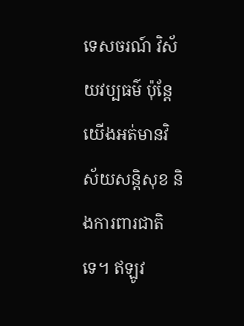ទេសចរណ៍ វិស័យវប្បធម៌ ប៉ុន្តែ យើងអត់មានវិស័យសន្តិសុខ និងការពារជាតិទេ។ ឥឡូវ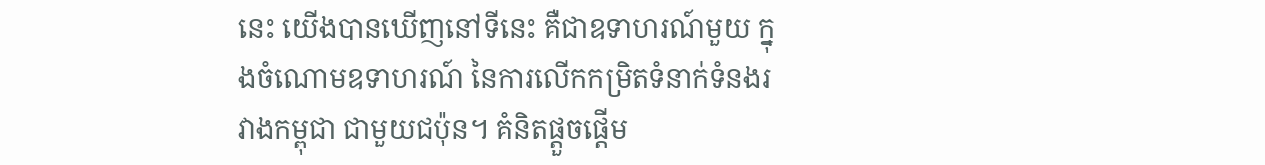នេះ យើងបានឃើញនៅទីនេះ គឺជាឧទាហរណ៍មួយ ក្នុងចំណោមឧទាហរណ៍ នៃការលើកកម្រិតទំនាក់ទំនងរវាងកម្ពុជា ជាមួយជប៉ុន។ គំនិតផ្តួចផ្តើម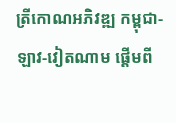ត្រីកោណអភិវឌ្ឍ កម្ពុជា-ឡាវ-វៀតណាម ផ្តើមពី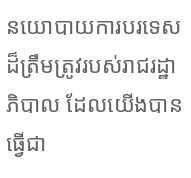នយោបាយការបរទេសដ៏ត្រឹមត្រូវរបស់រាជរដ្ឋាភិបាល ដែលយើងបានធ្វើជា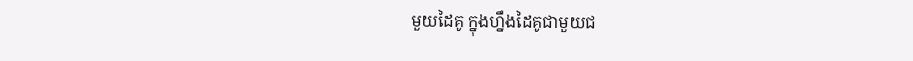មួយដៃគូ ក្នុងហ្នឹងដៃគូជាមួយជ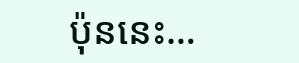ប៉ុននេះ…